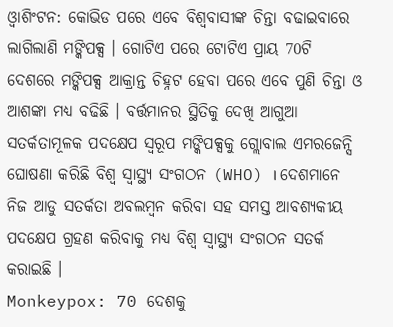ଓ୍ବାଶିଂଟନ: କୋଭିଡ ପରେ ଏବେ ବିଶ୍ବବାସୀଙ୍କ ଚିନ୍ତା ବଢାଇବାରେ ଲାଗିଲାଣି ମଙ୍କିପକ୍ସ । ଗୋଟିଏ ପରେ ଟୋଟିଏ ପ୍ରାୟ 70ଟି ଦେଶରେ ମଙ୍କିପକ୍ସ ଆକ୍ରାନ୍ତ ଚିହ୍ନଟ ହେବା ପରେ ଏବେ ପୁଣି ଚିନ୍ତା ଓ ଆଶଙ୍କା ମଧ୍ୟ ବଢିଛି । ବର୍ତ୍ତମାନର ସ୍ଥିତିକୁ ଦେଖି ଆଗୁଆ ସତର୍କତାମୂଳକ ପଦକ୍ଷେପ ସ୍ବରୂପ ମଙ୍କିପକ୍ସକୁ ଗ୍ଲୋବାଲ ଏମରଜେନ୍ସି ଘୋଷଣା କରିଛି ବିଶ୍ବ ସ୍ବାସ୍ଥ୍ୟ ସଂଗଠନ (WHO) । ଦେଶମାନେ ନିଜ ଆଡୁ ସତର୍କତା ଅବଲମ୍ବନ କରିବା ସହ ସମସ୍ତ ଆବଶ୍ୟକୀୟ ପଦକ୍ଷେପ ଗ୍ରହଣ କରିବାକୁ ମଧ୍ୟ ବିଶ୍ବ ସ୍ବାସ୍ଥ୍ୟ ସଂଗଠନ ସତର୍କ କରାଇଛି ।
Monkeypox: 70 ଦେଶକୁ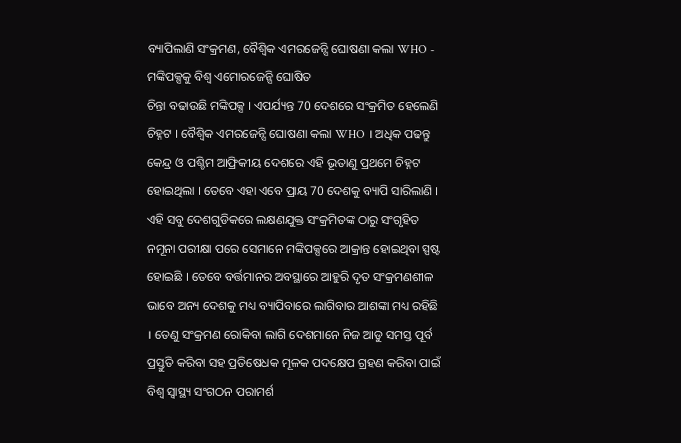ବ୍ୟାପିଲାଣି ସଂକ୍ରମଣ, ବୈଶ୍ୱିକ ଏମରଜେନ୍ସି ଘୋଷଣା କଲା WHO - ମଙ୍କିପକ୍ସକୁ ବିଶ୍ବ ଏମୋରଜେନ୍ସି ଘୋଷିତ
ଚିନ୍ତା ବଢାଉଛି ମଙ୍କିପକ୍ସ । ଏପର୍ଯ୍ୟନ୍ତ 70 ଦେଶରେ ସଂକ୍ରମିତ ହେଲେଣି ଚିହ୍ନଟ । ବୈଶ୍ବିକ ଏମରଜେନ୍ସି ଘୋଷଣା କଲା WHO । ଅଧିକ ପଢନ୍ତୁ
କେନ୍ଦ୍ର ଓ ପଶ୍ଚିମ ଆଫ୍ରିକୀୟ ଦେଶରେ ଏହି ଭୂତାଣୁ ପ୍ରଥମେ ଚିହ୍ନଟ ହୋଇଥିଲା । ତେବେ ଏହା ଏବେ ପ୍ରାୟ 70 ଦେଶକୁ ବ୍ୟାପି ସାରିଲାଣି । ଏହି ସବୁ ଦେଶଗୁଡିକରେ ଲକ୍ଷଣଯୁକ୍ତ ସଂକ୍ରମିତଙ୍କ ଠାରୁ ସଂଗୃହିତ ନମୂନା ପରୀକ୍ଷା ପରେ ସେମାନେ ମଙ୍କିପକ୍ସରେ ଆକ୍ରାନ୍ତ ହୋଇଥିବା ସ୍ପଷ୍ଟ ହୋଇଛି । ତେବେ ବର୍ତ୍ତମାନର ଅବସ୍ଥାରେ ଆହୁରି ଦୃତ ସଂକ୍ରମଣଶୀଳ ଭାବେ ଅନ୍ୟ ଦେଶକୁ ମଧ୍ୟ ବ୍ୟାପିବାରେ ଲାଗିବାର ଆଶଙ୍କା ମଧ୍ୟ ରହିଛି । ତେଣୁ ସଂକ୍ରମଣ ରୋକିବା ଲାଗି ଦେଶମାନେ ନିଜ ଆଡୁ ସମସ୍ତ ପୂର୍ବ ପ୍ରସ୍ତୁତି କରିବା ସହ ପ୍ରତିଷେଧକ ମୂଳକ ପଦକ୍ଷେପ ଗ୍ରହଣ କରିବା ପାଇଁ ବିଶ୍ବ ସ୍ବାସ୍ଥ୍ୟ ସଂଗଠନ ପରାମର୍ଶ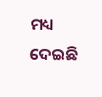ମଧ୍ୟ ଦେଇଛି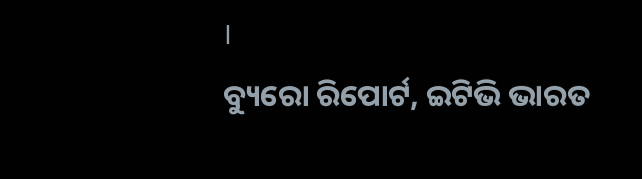।
ବ୍ୟୁରୋ ରିପୋର୍ଟ, ଇଟିଭି ଭାରତ